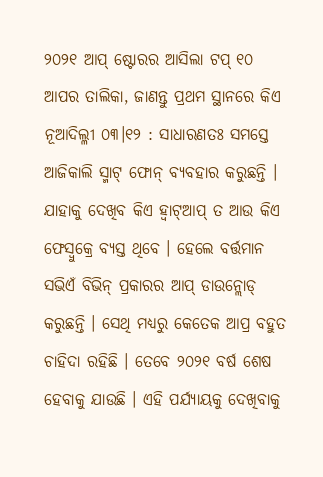୨୦୨୧ ଆପ୍ ଷ୍ଟୋରର ଆସିଲା ଟପ୍ ୧୦ ଆପର ତାଲିକା, ଜାଣନ୍ତୁ ପ୍ରଥମ ସ୍ଥାନରେ କିଏ
ନୂଆଦିଲ୍ଳୀ ୦୩।୧୨ : ସାଧାରଣତଃ ସମସ୍ତେ ଆଜିକାଲି ସ୍ମାଟ୍ ଫୋନ୍ ବ୍ୟବହାର କରୁଛନ୍ତି । ଯାହାକୁ ଦେଖିବ କିଏ ହ୍ବାଟ୍ଆପ୍ ତ ଆଉ କିଏ ଫେସ୍ବୁକ୍ରେ ବ୍ୟସ୍ତ ଥିବେ । ହେଲେ ବର୍ତ୍ତମାନ ସଭିଏଁ ବିଭିନ୍ ପ୍ରକାରର ଆପ୍ ଡାଉନ୍ଲୋଡ୍ କରୁଛନ୍ତି । ସେଥି ମଧ୍ୟରୁ କେତେକ ଆପ୍ର ବହୁତ ଚାହିଦା ରହିଛି । ତେବେ ୨୦୨୧ ବର୍ଷ ଶେଷ ହେବାକୁ ଯାଉଛି । ଏହି ପର୍ଯ୍ୟାୟକୁ ଦେଖିବାକୁ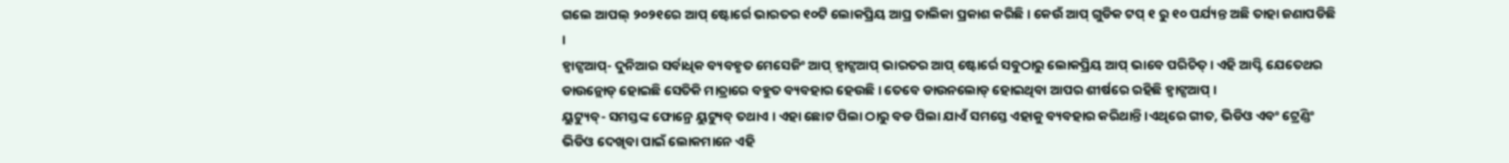ଗଲେ ଆପଲ୍ ୨୦୨୧ରେ ଆପ୍ ଷ୍ଟୋର୍ରେ ଭାରତର ୧୦ଟି ଲୋକପ୍ରିୟ ଆପ୍ର ତାଲିକା ପ୍ରକାଶ କରିଛି। କେଉଁ ଆପ୍ ଗୁଡିକ ଟପ୍ ୧ ରୁ ୧୦ ପର୍ଯ୍ୟନ୍ତ ଅଛି ତାହା ଜଣାପଡିଛି ।
ହ୍ବାଟ୍ସଆପ୍- ଦୁନିଆର ସର୍ବାଧିକ ବ୍ୟବହୃତ ମେସେଜିଂ ଆପ୍ ହ୍ବାଟ୍ସଆପ୍ ଭାରତର ଆପ୍ ଷ୍ଟୋର୍ରେ ସବୁଠାରୁ ଲୋକପ୍ରିୟ ଆପ୍ ଭାବେ ପରିଚିତ୍ । ଏହି ଆପ୍ଟି ଯେତେଥର ଡାଉନ୍ଲୋଡ୍ ହୋଇଛି ସେତିକି ମାତ୍ରାରେ ବହୁତ ବ୍ୟବହାର ହେଉଛି । ତେବେ ଡାଉନଲୋଡ୍ ହୋଇଥିବା ଆପର ଶୀର୍ଷରେ ରହିଛି ହ୍ବାଟ୍ସଆପ୍ ।
ୟୁଟ୍ୟୁବ୍- ସମସ୍ତଙ୍କ ଫୋନ୍ରେ ୟୁଟ୍ୟୁବ୍ ତଥାଏ । ଏହା ଛୋଟ ପିଲା ଠାରୁ ବଡ ପିଲା ଯାଏଁ ସମସ୍ତେ ଏହାକୁ ବ୍ୟବହାର କରିଥାନ୍ତି ।ଏଥିରେ ଗୀତ, ଭିଡିଓ ଏବଂ ଟ୍ରେଣ୍ଡିଂ ଭିଡିଓ ଦେଖିବା ପାଇଁ ଲୋକମାନେ ଏହି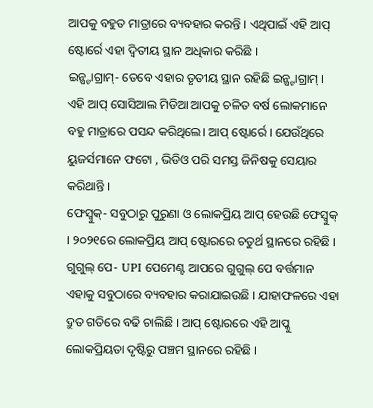ଆପକୁ ବହୁତ ମାତ୍ରାରେ ବ୍ୟବହାର କରନ୍ତି । ଏଥିପାଇଁ ଏହି ଆପ୍ ଷ୍ଟୋର୍ରେ ଏହା ଦ୍ୱିତୀୟ ସ୍ଥାନ ଅଧିକାର କରିଛି ।
ଇନ୍ଷ୍ଟାଗ୍ରାମ୍- ତେବେ ଏହାର ତୃତୀୟ ସ୍ଥାନ ରହିଛି ଇନ୍ଷ୍ଟାଗ୍ରାମ୍ । ଏହି ଆପ୍ ସୋସିଆଲ ମିଡିଆ ଆପକୁ ଚଳିତ ବର୍ଷ ଲୋକମାନେ ବହୁ ମାତ୍ରାରେ ପସନ୍ଦ କରିଥିଲେ। ଆପ୍ ଷ୍ଟୋର୍ରେ । ଯେଉଁଥିରେ ୟୁଜର୍ସମାନେ ଫଟୋ , ଭିଡିଓ ପରି ସମସ୍ତ ଜିନିଷକୁ ସେୟାର କରିଥାନ୍ତି ।
ଫେସ୍ବୁକ୍- ସବୁଠାରୁ ପୁରୁଣା ଓ ଲୋକପ୍ରିୟ ଆପ୍ ହେଉଛି ଫେସ୍ବୁକ୍ । ୨୦୨୧ରେ ଲୋକପ୍ରିୟ ଆପ୍ ଷ୍ଟୋରରେ ଚତୁର୍ଥ ସ୍ଥାନରେ ରହିଛି ।
ଗୁଗୁଲ୍ ପେ- UPI ପେମେଣ୍ଟ ଆପରେ ଗୁଗୁଲ୍ ପେ ବର୍ତ୍ତମାନ ଏହାକୁ ସବୁଠାରେ ବ୍ୟବହାର କରାଯାଇଉଛି । ଯାହାଫଳରେ ଏହା ଦ୍ରୁତ ଗତିରେ ବଢି ଚାଲିଛି । ଆପ୍ ଷ୍ଟୋରରେ ଏହି ଆପ୍କୁ ଲୋକପ୍ରିୟତା ଦୃଷ୍ଟିରୁ ପଞ୍ଚମ ସ୍ଥାନରେ ରହିଛି ।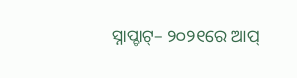ସ୍ନାପ୍ଚାଟ୍– ୨୦୨୧ରେ ଆପ୍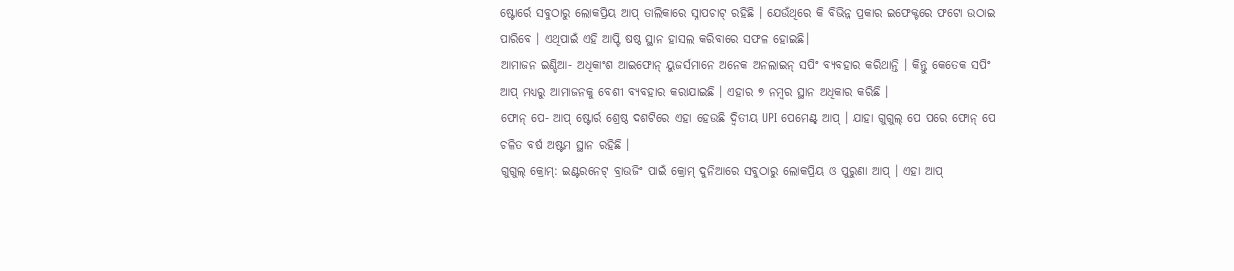ଷ୍ଟୋର୍ରେ ସବୁଠାରୁ ଲୋକପ୍ରିୟ ଆପ୍ ତାଲିକାରେ ସ୍ନାପଚାଟ୍ ରହିଛି । ଯେଉଁଥିରେ କି ବିଭିନ୍ନ ପ୍ରକାର ଇଫେକ୍ଟରେ ଫଟୋ ଉଠାଇ ପାରିବେ । ଏଥିପାଇଁ ଏହି ଆପ୍ଟି ଷଷ୍ଠ ସ୍ଥାନ ହାସଲ କରିବାରେ ସଫଳ ହୋଇଛି।
ଆମାଜନ ଇଣ୍ଡିଆ- ଅଧିକାଂଶ ଆଇଫୋନ୍ ୟୁଜର୍ସମାନେ ଅନେକ ଅନଲାଇନ୍ ସପିଂ ବ୍ୟବହାର କରିଥାନ୍ତି । କିନ୍ତୁ କେତେକ ସପିଂ ଆପ୍ ମଧ୍ୟରୁ ଆମାଜନକୁ ବେଶୀ ବ୍ୟବହାର କରାଯାଇଛି । ଏହାର ୭ ନମ୍ବର ସ୍ଥାନ ଅଧିକାର କରିଛି ।
ଫୋନ୍ ପେ- ଆପ୍ ଷ୍ଟୋର୍ର ଶ୍ରେଷ୍ଠ ଦଶଟିରେ ଏହା ହେଉଛି ଦ୍ୱିତୀୟ UPI ପେମେଣ୍ଟ୍ ଆପ୍ । ଯାହା ଗୁଗୁଲ୍ ପେ ପରେ ଫୋନ୍ ପେ ଚଳିତ ବର୍ଷ ଅଷ୍ଟମ ସ୍ଥାନ ରହିଛି ।
ଗୁଗୁଲ୍ କ୍ରୋମ୍: ଇଣ୍ଟରନେଟ୍ ବ୍ରାଉଜିଂ ପାଇଁ କ୍ରୋମ୍ ଦୁନିଆରେ ସବୁଠାରୁ ଲୋକପ୍ରିୟ ଓ ପୁରୁଣା ଆପ୍ । ଏହା ଆପ୍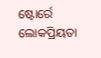ଷ୍ଟୋର୍ରେ ଲୋକପ୍ରିୟତା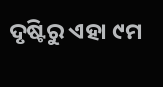ଦୃଷ୍ଟିରୁ ଏହା ୯ମ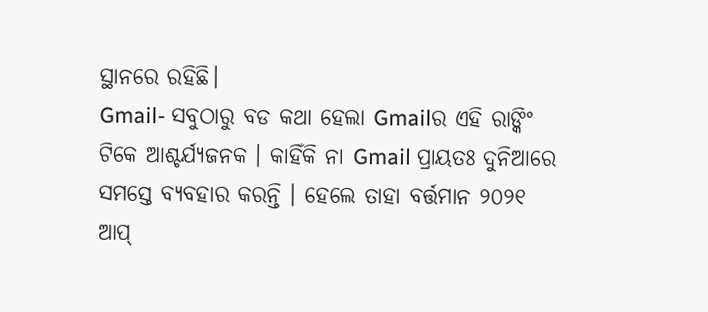ସ୍ଥାନରେ ରହିଛି।
Gmail- ସବୁଠାରୁ ବଡ କଥା ହେଲା Gmailର ଏହି ରାଙ୍କିଂ ଟିକେ ଆଶ୍ଚର୍ଯ୍ୟଜନକ । କାହିଁକି ନା Gmail ପ୍ରାୟତଃ ଦୁନିଆରେ ସମସ୍ତେ ବ୍ୟବହାର କରନ୍ତି । ହେଲେ ତାହା ବର୍ତ୍ତମାନ ୨୦୨୧ ଆପ୍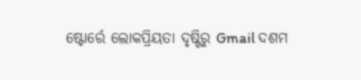ଷ୍ଟୋର୍ରେ ଲୋକପ୍ରିୟତା ଦୃଷ୍ଟିରୁ Gmail ଦଶମ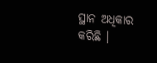ସ୍ଥାନ ଅଧିକାର କରିଛି ।